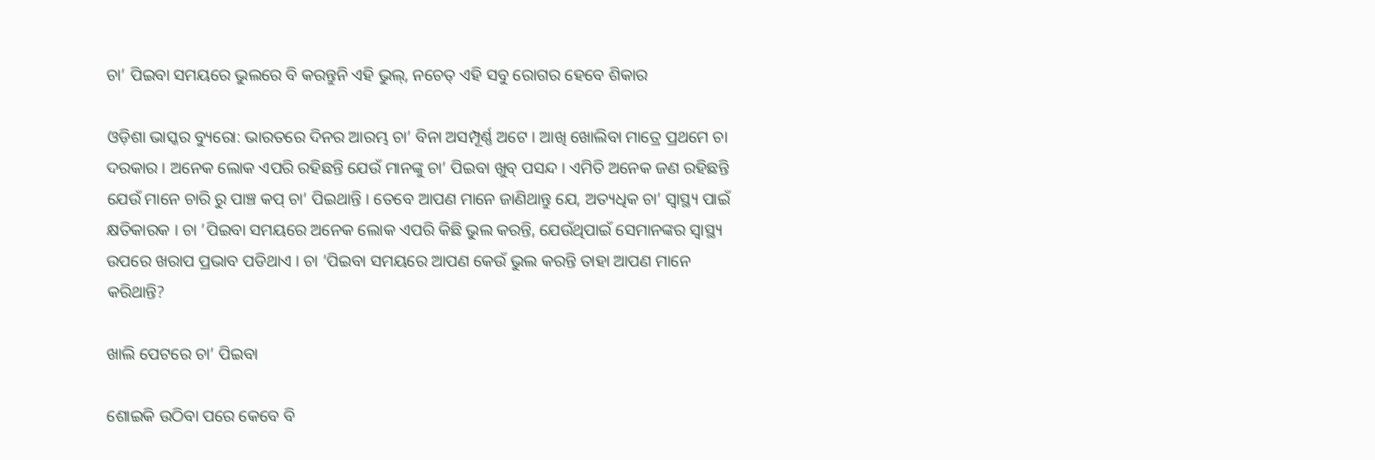ଚା’ ପିଇବା ସମୟରେ ଭୁଲରେ ବି କରନ୍ତୁନି ଏହି ଭୁଲ୍, ନଚେତ୍ ଏହି ସବୁ ରୋଗର ହେବେ ଶିକାର

ଓଡ଼ିଶା ଭାସ୍କର ବ୍ୟୁରୋ: ଭାରତରେ ଦିନର ଆରମ୍ଭ ଚା’ ବିନା ଅସମ୍ପୂର୍ଣ୍ଣ ଅଟେ । ଆଖି ଖୋଲିବା ମାତ୍ରେ ପ୍ରଥମେ ଚା ଦରକାର । ଅନେକ ଲୋକ ଏପରି ରହିଛନ୍ତି ଯେଉଁ ମାନଙ୍କୁ ଚା’ ପିଇବା ଖୁବ୍ ପସନ୍ଦ । ଏମିତି ଅନେକ ଜଣ ରହିଛନ୍ତି ଯେଉଁ ମାନେ ଚାରି ରୁ ପାଞ୍ଚ କପ୍ ଚା’ ପିଇଥାନ୍ତି । ତେବେ ଆପଣ ମାନେ ଜାଣିଥାନ୍ତୁ ଯେ, ଅତ୍ୟଧିକ ଚା’ ସ୍ୱାସ୍ଥ୍ୟ ପାଇଁ କ୍ଷତିକାରକ । ଚା ’ପିଇବା ସମୟରେ ଅନେକ ଲୋକ ଏପରି କିଛି ଭୁଲ କରନ୍ତି, ଯେଉଁଥିପାଇଁ ସେମାନଙ୍କର ସ୍ୱାସ୍ଥ୍ୟ ଉପରେ ଖରାପ ପ୍ରଭାବ ପଡିଥାଏ । ଚା ’ପିଇବା ସମୟରେ ଆପଣ କେଉଁ ଭୁଲ କରନ୍ତି ତାହା ଆପଣ ମାନେ କରିଥାନ୍ତି?

ଖାଲି ପେଟରେ ଚା’ ପିଇବା

ଶୋଇକି ଉଠିବା ପରେ କେବେ ବି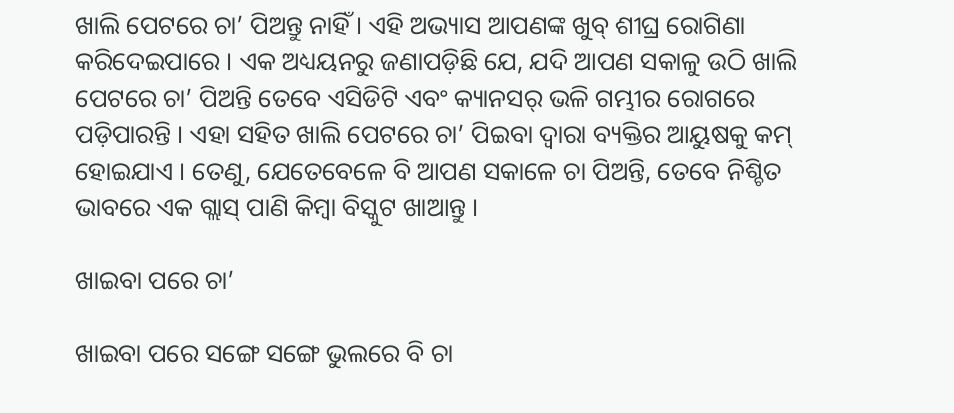ଖାଲି ପେଟରେ ଚା’ ପିଅନ୍ତୁ ନାହିଁ । ଏହି ଅଭ୍ୟାସ ଆପଣଙ୍କ ଖୁବ୍ ଶୀଘ୍ର ରୋଗିଣା କରିଦେଇପାରେ । ଏକ ଅଧ୍ୟୟନରୁ ଜଣାପଡ଼ିଛି ଯେ, ଯଦି ଆପଣ ସକାଳୁ ଉଠି ଖାଲି ପେଟରେ ଚା’ ପିଅନ୍ତି ତେବେ ଏସିଡିଟି ଏବଂ କ୍ୟାନସର୍ ଭଳି ଗମ୍ଭୀର ରୋଗରେ ପଡ଼ିପାରନ୍ତି । ଏହା ସହିତ ଖାଲି ପେଟରେ ଚା’ ପିଇବା ଦ୍ୱାରା ବ୍ୟକ୍ତିର ଆୟୁଷକୁ କମ୍ ହୋଇଯାଏ । ତେଣୁ, ଯେତେବେଳେ ବି ଆପଣ ସକାଳେ ଚା ପିଅନ୍ତି, ତେବେ ନିଶ୍ଚିତ ଭାବରେ ଏକ ଗ୍ଲାସ୍ ପାଣି କିମ୍ବା ବିସ୍କୁଟ ଖାଆନ୍ତୁ ।

ଖାଇବା ପରେ ଚା’

ଖାଇବା ପରେ ସଙ୍ଗେ ସଙ୍ଗେ ଭୁଲରେ ବି ଚା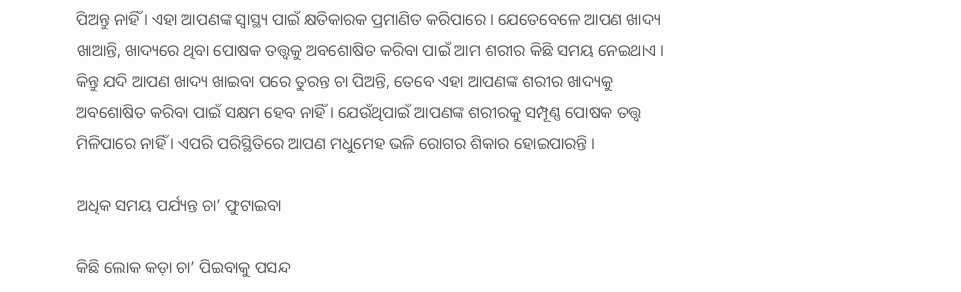ପିଅନ୍ତୁ ନାହିଁ । ଏହା ଆପଣଙ୍କ ସ୍ୱାସ୍ଥ୍ୟ ପାଇଁ କ୍ଷତିକାରକ ପ୍ରମାଣିତ କରିପାରେ । ଯେତେବେଳେ ଆପଣ ଖାଦ୍ୟ ଖାଆନ୍ତି, ଖାଦ୍ୟରେ ଥିବା ପୋଷକ ତତ୍ତ୍ୱକୁ ଅବଶୋଷିତ କରିବା ପାଇଁ ଆମ ଶରୀର କିଛି ସମୟ ନେଇଥାଏ । କିନ୍ତୁ ଯଦି ଆପଣ ଖାଦ୍ୟ ଖାଇବା ପରେ ତୁରନ୍ତ ଚା ପିଅନ୍ତି, ତେବେ ଏହା ଆପଣଙ୍କ ଶରୀର ଖାଦ୍ୟକୁ ଅବଶୋଷିତ କରିବା ପାଇଁ ସକ୍ଷମ ହେବ ନାହିଁ । ଯେଉଁଥିପାଇଁ ଆପଣଙ୍କ ଶରୀରକୁ ସମ୍ପୂଣ୍ଣ ପୋଷକ ତତ୍ତ୍ୱ ମିଳିପାରେ ନାହିଁ । ଏପରି ପରିସ୍ଥିତିରେ ଆପଣ ମଧୁମେହ ଭଳି ରୋଗର ଶିକାର ହୋଇପାରନ୍ତି ।

ଅଧିକ ସମୟ ପର୍ଯ୍ୟନ୍ତ ଚା’ ଫୁଟାଇବା

କିଛି ଲୋକ କଡ଼ା ଚା’ ପିଇବାକୁ ପସନ୍ଦ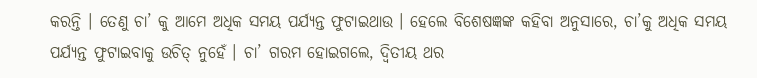କରନ୍ତି । ତେଣୁ ଚା’ କୁ ଆମେ ଅଧିକ ସମୟ ପର୍ଯ୍ୟନ୍ତ ଫୁଟାଇଥାଉ । ହେଲେ ବିଶେଷଜ୍ଞଙ୍କ କହିବା ଅନୁସାରେ, ଚା’କୁ ଅଧିକ ସମୟ ପର୍ଯ୍ୟନ୍ତ ଫୁଟାଇବାକୁ ଉଚିତ୍ ନୁହେଁ । ଚା’ ଗରମ ହୋଇଗଲେ, ଦ୍ୱିତୀୟ ଥର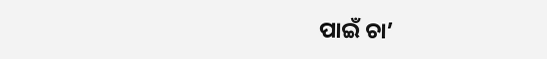ପାଇଁ ଚା’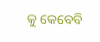କୁ କେବେବି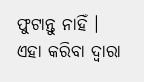ଫୁଟାନ୍ତୁ ନାହିଁ । ଏହା କରିବା ଦ୍ୱାରା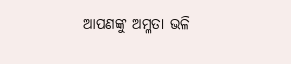ଆପଣଙ୍କୁ ଅମ୍ଳତା ଭଳି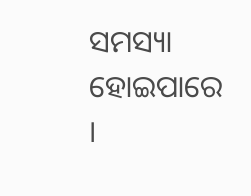ସମସ୍ୟା ହୋଇପାରେ ।